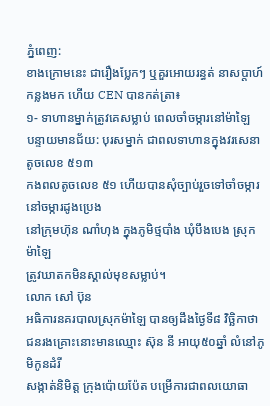ភ្នំពេញ:
ខាងក្រោមនេះ ជារឿងប្លែកៗ ឬគួរអោយរន្ធត់ នាសប្តាហ៍កន្លងមក ហើយ CEN បានកត់ត្រា៖
១- ទាហានម្នាក់ត្រូវគេសម្លាប់ ពេលចាំចម្ការនៅម៉ាឡៃ
បន្ទាយមានជ័យ: បុរសម្នាក់ ជាពលទាហានក្នុងវរសេនាតូចលេខ ៥១៣
កងពលតូចលេខ ៥១ ហើយបានសុំច្បាប់រួចទៅចាំចម្ការ នៅចម្ការដូងប្រេង
នៅក្រុមហ៊ុន ណាំហុង ក្នុងភូមិថ្មបាំង ឃុំបឹងបេង ស្រុកម៉ាឡៃ
ត្រូវឃាតកមិនស្គាល់មុខសម្លាប់។
លោក សៅ ប៊ុន
អធិការនគរបាលស្រុកម៉ាឡៃ បានឲ្យដឹងថ្ងៃទី៨ វិច្ឆិកាថា
ជនរងគ្រោះនោះមានឈ្មោះ ស៊ុន នី អាយុ៥០ឆ្នាំ លំនៅភូមិកូនដំរី
សង្កាត់និមិត្ត ក្រុងប៉ោយប៉ែត បម្រើការជាពលយោធា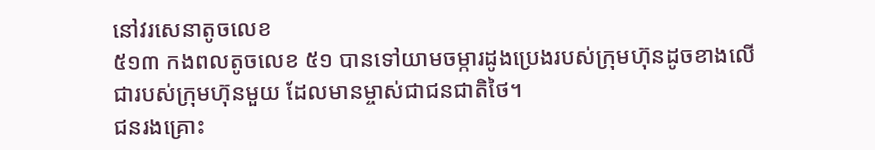នៅវរសេនាតូចលេខ
៥១៣ កងពលតូចលេខ ៥១ បានទៅយាមចម្ការដូងប្រេងរបស់ក្រុមហ៊ុនដូចខាងលើ
ជារបស់ក្រុមហ៊ុនមួយ ដែលមានម្ចាស់ជាជនជាតិថៃ។
ជនរងគ្រោះ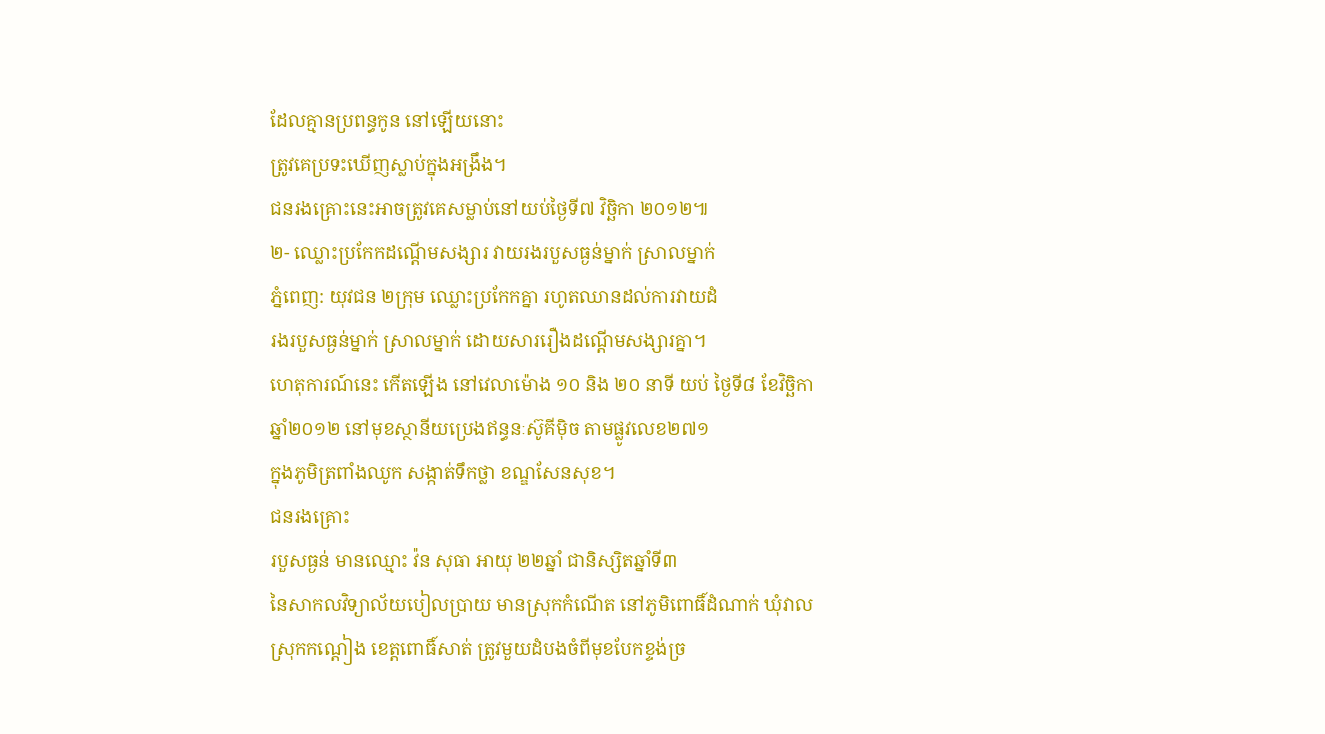ដែលគ្មានប្រពន្ធកូន នៅឡើយនោះ
ត្រូវគេប្រទះឃើញស្លាប់ក្នុងអង្រឹង។
ជនរងគ្រោះនេះអាចត្រូវគេសម្លាប់នៅយប់ថ្ងៃទី៧ វិច្ឆិកា ២០១២៕
២- ឈ្លោះប្រកែកដណ្តើមសង្សារ វាយរងរបួសធ្ងន់ម្នាក់ ស្រាលម្នាក់
ភ្នំពេញ: យុវជន ២ក្រុម ឈ្លោះប្រកែកគ្នា រហូតឈានដល់ការវាយដំ
រងរបួសធ្ងន់ម្នាក់ ស្រាលម្នាក់ ដោយសាររឿងដណ្តើមសង្សារគ្នា។
ហេតុការណ៍នេះ កើតឡើង នៅវេលាម៉ោង ១០ និង ២០ នាទី យប់ ថ្ងៃទី៨ ខែវិច្ឆិកា
ឆ្នាំ២០១២ នៅមុខស្ថានីយប្រេងឥន្ធនៈស៊ូគីម៉ិច តាមផ្លូវលេខ២៧១
ក្នុងភូមិត្រពាំងឈូក សង្កាត់ទឹកថ្លា ខណ្ឌសែនសុខ។
ជនរងគ្រោះ
របួសធ្ងន់ មានឈ្មោះ វ៉ន សុធា អាយុ ២២ឆ្នាំ ជានិស្សិតឆ្នាំទី៣
នៃសាកលវិទ្យាល័យបៀលប្រាយ មានស្រុកកំណើត នៅភូមិពោធិ៍ដំណាក់ ឃុំវាល
ស្រុកកណ្តៀង ខេត្តពោធិ៍សាត់ ត្រូវមួយដំបងចំពីមុខបែកខ្ទង់ច្រ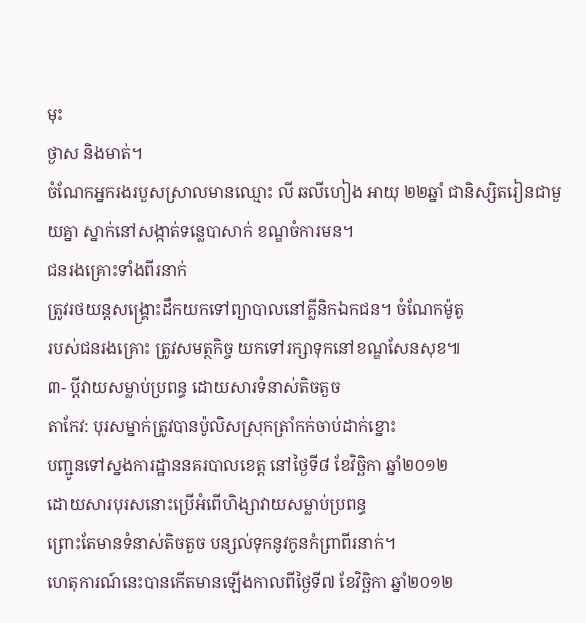មុះ
ថ្ងាស និងមាត់។
ចំណែកអ្នករងរបួសស្រាលមានឈ្មោះ លី ឆលីហៀង អាយុ ២២ឆ្នាំ ជានិស្សិតរៀនជាមួយគ្នា ស្នាក់នៅសង្កាត់ទន្លេបាសាក់ ខណ្ឌចំការមន។
ជនរងគ្រោះទាំងពីរនាក់
ត្រូវរថយន្តសង្គ្រោះដឹកយកទៅព្យាបាលនៅគ្លីនិកឯកជន។ ចំណែកម៉ូតូ
របស់ជនរងគ្រោះ ត្រូវសមត្ថកិច្ច យកទៅរក្សាទុកនៅខណ្ឌសែនសុខ៕
៣- ប្ដីវាយសម្លាប់ប្រពន្ធ ដោយសារទំនាស់តិចតួច
តាកែវ: បុរសម្នាក់ត្រូវបានប៉ូលិសស្រុកត្រាំកក់ចាប់ដាក់ខ្នោះ
បញ្ជូនទៅស្នងការដ្ឋាននគរបាលខេត្ដ នៅថ្ងៃទី៨ ខែវិច្ឆិកា ឆ្នាំ២០១២
ដោយសារបុរសនោះប្រើអំពើហិង្សាវាយសម្លាប់ប្រពន្ធ
ព្រោះតែមានទំនាស់តិចតួច បន្សល់ទុកនូវកូនកំព្រាពីរនាក់។
ហេតុការណ៍នេះបានកើតមានឡើងកាលពីថ្ងៃទី៧ ខែវិច្ឆិកា ឆ្នាំ២០១២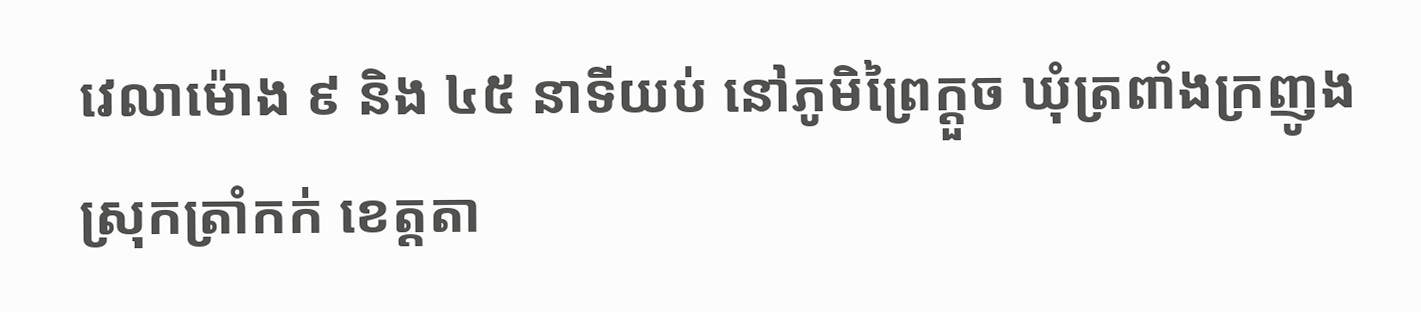វេលាម៉ោង ៩ និង ៤៥ នាទីយប់ នៅភូមិព្រៃក្ដួច ឃុំត្រពាំងក្រញូង
ស្រុកត្រាំកក់ ខេត្ដតា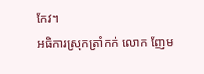កែវ។
អធិការស្រុកត្រាំកក់ លោក ញែម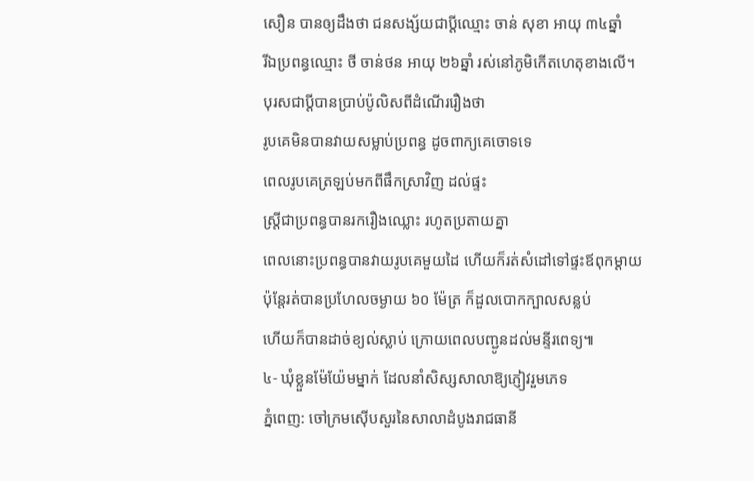សឿន បានឲ្យដឹងថា ជនសង្ស័យជាប្ដីឈ្មោះ ចាន់ សុខា អាយុ ៣៤ឆ្នាំ
រីឯប្រពន្ធឈ្មោះ ថី ចាន់ថន អាយុ ២៦ឆ្នាំ រស់នៅភូមិកើតហេតុខាងលើ។
បុរសជាប្ដីបានប្រាប់ប៉ូលិសពីដំណើររឿងថា
រូបគេមិនបានវាយសម្លាប់ប្រពន្ធ ដូចពាក្យគេចោទទេ
ពេលរូបគេត្រឡប់មកពីផឹកស្រាវិញ ដល់ផ្ទះ
ស្ដ្រីជាប្រពន្ធបានរករឿងឈ្លោះ រហូតប្រតាយគ្នា
ពេលនោះប្រពន្ធបានវាយរូបគេមួយដៃ ហើយក៏រត់សំដៅទៅផ្ទះឪពុកម្ដាយ
ប៉ុន្ដែរត់បានប្រហែលចម្ងាយ ៦០ ម៉ែត្រ ក៏ដួលបោកក្បាលសន្លប់
ហើយក៏បានដាច់ខ្យល់ស្លាប់ ក្រោយពេលបញ្ជូនដល់មន្ទីរពេទ្យ៕
៤- ឃុំខ្លួនម៉ែយ៉ែមម្នាក់ ដែលនាំសិស្សសាលាឱ្យភ្ញៀវរួមភេទ
ភ្នំពេញ: ចៅក្រមស៊ើបសួរនៃសាលាដំបូងរាជធានី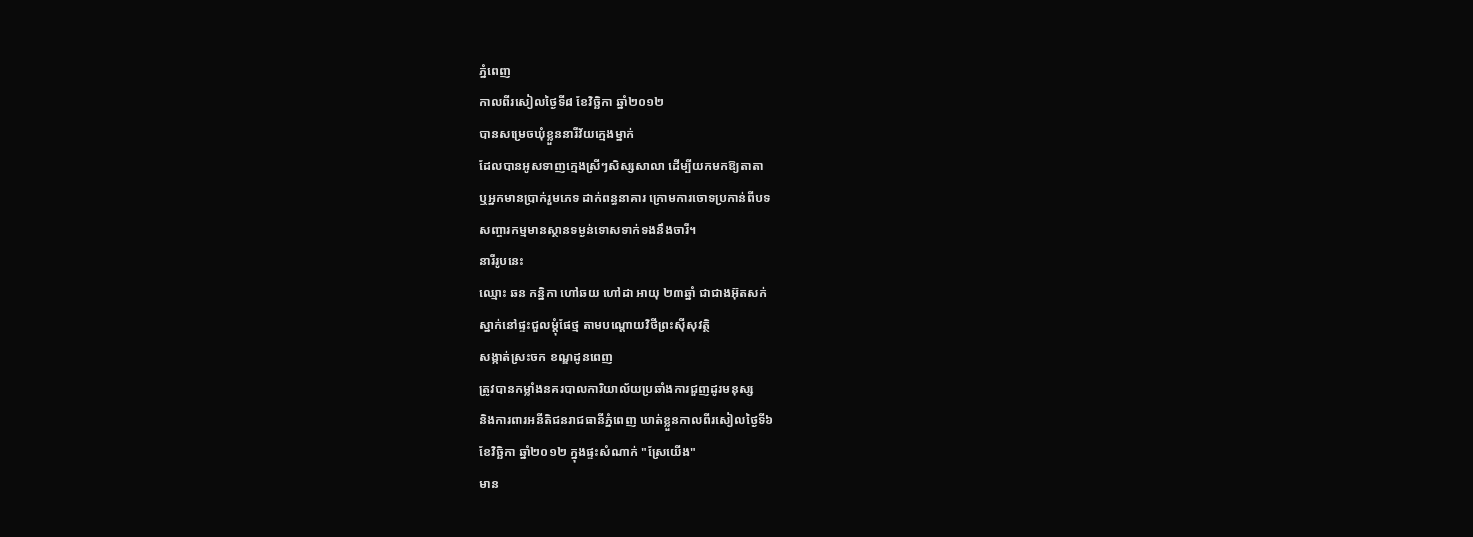ភ្នំពេញ
កាលពីរសៀលថ្ងៃទី៨ ខែវិច្ឆិកា ឆ្នាំ២០១២
បានសម្រេចឃុំខ្លួននារីវ័យក្មេងម្នាក់
ដែលបានអូសទាញក្មេងស្រីៗសិស្សសាលា ដើម្បីយកមកឱ្យតាតា
ឬអ្នកមានប្រាក់រួមភេទ ដាក់ពន្ធនាគារ ក្រោមការចោទប្រកាន់ពីបទ
សញ្ចារកម្មមានស្ថានទម្ងន់ទោសទាក់ទងនឹងចារី។
នារីរូបនេះ
ឈ្មោះ ឆន កន្និកា ហៅឆយ ហៅដា អាយុ ២៣ឆ្នាំ ជាជាងអ៊ុតសក់
ស្នាក់នៅផ្ទះជួលម្ដុំផែថ្ម តាមបណ្ដោយវិថីព្រះស៊ីសុវត្ថិ
សង្កាត់ស្រះចក ខណ្ឌដូនពេញ
ត្រូវបានកម្លាំងនគរបាលការិយាល័យប្រឆាំងការជួញដូរមនុស្ស
និងការពារអនីតិជនរាជធានីភ្នំពេញ ឃាត់ខ្លួនកាលពីរសៀលថ្ងៃទី៦
ខែវិច្ឆិកា ឆ្នាំ២០១២ ក្នុងផ្ទះសំណាក់ "ស្រែយើង"
មាន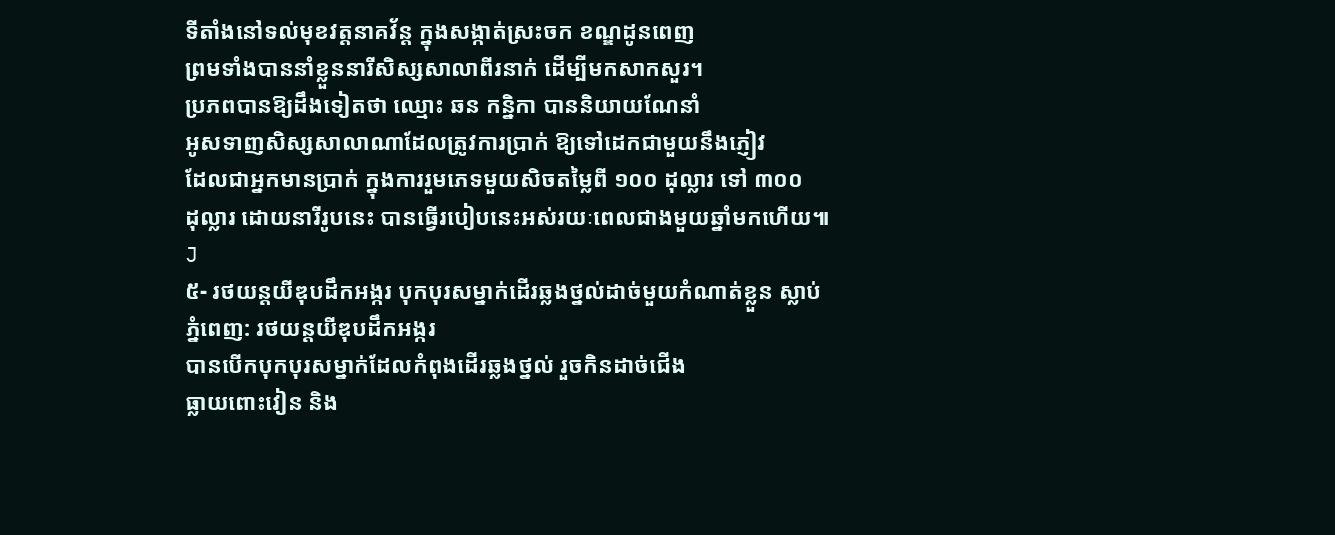ទីតាំងនៅទល់មុខវត្ដនាគវ័ន្ត ក្នុងសង្កាត់ស្រះចក ខណ្ឌដូនពេញ
ព្រមទាំងបាននាំខ្លួននារីសិស្សសាលាពីរនាក់ ដើម្បីមកសាកសួរ។
ប្រភពបានឱ្យដឹងទៀតថា ឈ្មោះ ឆន កន្និកា បាននិយាយណែនាំ
អូសទាញសិស្សសាលាណាដែលត្រូវការប្រាក់ ឱ្យទៅដេកជាមួយនឹងភ្ញៀវ
ដែលជាអ្នកមានប្រាក់ ក្នុងការរួមភេទមួយសិចតម្លៃពី ១០០ ដុល្លារ ទៅ ៣០០
ដុល្លារ ដោយនារីរូបនេះ បានធ្វើរបៀបនេះអស់រយៈពេលជាងមួយឆ្នាំមកហើយ៕
J
៥- រថយន្តយីឌុបដឹកអង្ករ បុកបុរសម្នាក់ដើរឆ្លងថ្នល់ដាច់មួយកំណាត់ខ្លួន ស្លាប់
ភ្នំពេញ: រថយន្តយីឌុបដឹកអង្ករ
បានបើកបុកបុរសម្នាក់ដែលកំពុងដើរឆ្លងថ្នល់ រួចកិនដាច់ជើង
ធ្លាយពោះវៀន និង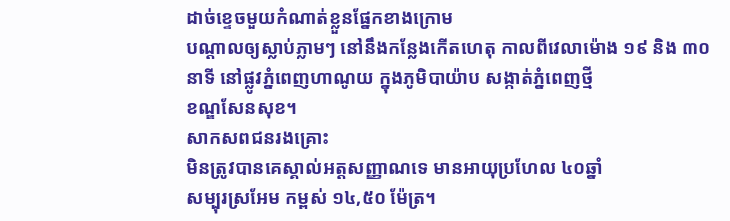ដាច់ខ្ទេចមួយកំណាត់ខ្លួនផ្នែកខាងក្រោម
បណ្តាលឲ្យស្លាប់ភ្លាមៗ នៅនឹងកន្លែងកើតហេតុ កាលពីវេលាម៉ោង ១៩ និង ៣០
នាទី នៅផ្លូវភ្នំពេញហាណូយ ក្នុងភូមិបាយ៉ាប សង្កាត់ភ្នំពេញថ្មី
ខណ្ឌសែនសុខ។
សាកសពជនរងគ្រោះ
មិនត្រូវបានគេស្គាល់អត្តសញ្ញាណទេ មានអាយុប្រហែល ៤០ឆ្នាំ
សម្បុរស្រអែម កម្ពស់ ១៤,៥០ ម៉ែត្រ។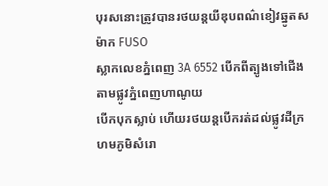បុរសនោះត្រូវបានរថយន្តយីឌុបពណ៌ខៀវឆ្នូតស ម៉ាក FUSO
ស្លាកលេខភ្នំពេញ 3A 6552 បើកពីត្បូងទៅជើង តាមផ្លូវភ្នំពេញហាណូយ
បើកបុកស្លាប់ ហើយរថយន្តបើករត់ដល់ផ្លូវដីក្រហមភូមិសំរោ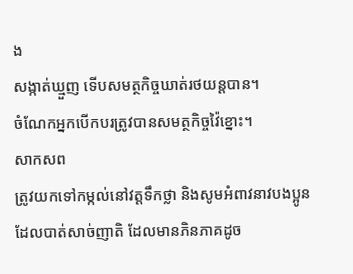ង
សង្កាត់ឃ្មួញ ទើបសមត្ថកិច្ចឃាត់រថយន្តបាន។
ចំណែកអ្នកបើកបរត្រូវបានសមត្ថកិច្ចវ៉ៃខ្នោះ។
សាកសព
ត្រូវយកទៅកម្កល់នៅវត្តទឹកថ្លា និងសូមអំពាវនាវបងប្អូន
ដែលបាត់សាច់ញាតិ ដែលមានភិនភាគដូច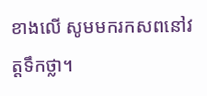ខាងលើ សូមមករកសពនៅវត្តទឹកថ្លា។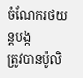ចំណែករថយន្តបង្ក
ត្រូវបានប៉ូលិ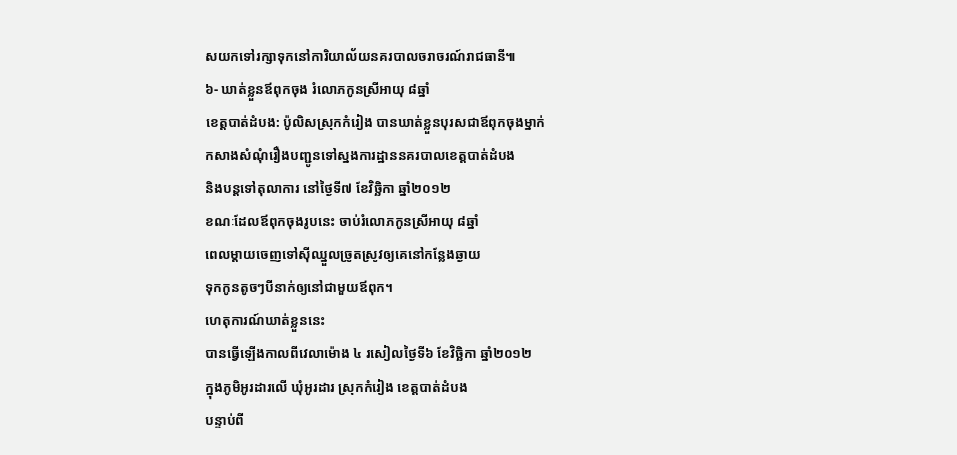សយកទៅរក្សាទុកនៅការិយាល័យនគរបាលចរាចរណ៍រាជធានី៕
៦- ឃាត់ខ្លួនឪពុកចុង រំលោភកូនស្រីអាយុ ៨ឆ្នាំ
ខេត្តបាត់ដំបង: ប៉ូលិសស្រុកកំរៀង បានឃាត់ខ្លួនបុរសជាឪពុកចុងម្នាក់
កសាងសំណុំរឿងបញ្ជូនទៅស្នងការដ្ឋាននគរបាលខេត្តបាត់ដំបង
និងបន្តទៅតុលាការ នៅថ្ងៃទី៧ ខែវិច្ឆិកា ឆ្នាំ២០១២
ខណៈដែលឪពុកចុងរូបនេះ ចាប់រំលោភកូនស្រីអាយុ ៨ឆ្នាំ
ពេលម្តាយចេញទៅស៊ីឈ្នួលច្រូតស្រូវឲ្យគេនៅកន្លែងឆ្ងាយ
ទុកកូនតូចៗបីនាក់ឲ្យនៅជាមួយឪពុក។
ហេតុការណ៍ឃាត់ខ្លួននេះ
បានធ្វើឡើងកាលពីវេលាម៉ោង ៤ រសៀលថ្ងៃទី៦ ខែវិច្ឆិកា ឆ្នាំ២០១២
ក្នុងភូមិអូរដារលើ ឃុំអូរដារ ស្រុកកំរៀង ខេត្តបាត់ដំបង
បន្ទាប់ពី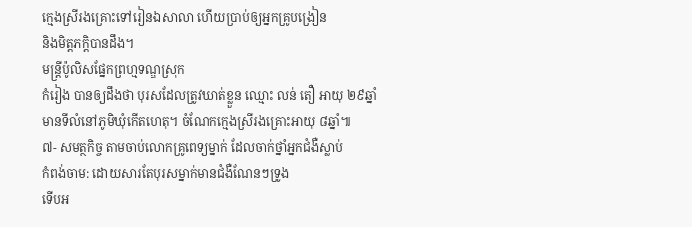ក្មេងស្រីរងគ្រោះទៅរៀនឯសាលា ហើយប្រាប់ឲ្យអ្នកគ្រូបង្រៀន
និងមិត្តភក្តិបានដឹង។
មន្ត្រីប៉ូលិសផ្នែកព្រហ្មទណ្ឌស្រុក
កំរៀង បានឲ្យដឹងថា បុរសដែលត្រូវឃាត់ខ្លួន ឈ្មោះ លន់ តឿ អាយុ ២៩ឆ្នាំ
មានទីលំនៅភូមិឃុំកើតហេតុ។ ចំណែកក្មេងស្រីរងគ្រោះអាយុ ៨ឆ្នាំ៕
៧- សមត្ថកិច្ច តាមចាប់លោកគ្រូពេទ្យម្នាក់ ដែលចាក់ថ្នាំអ្នកជំងឺស្លាប់
កំពង់ចាម: ដោយសារតែបុរសម្នាក់មានជំងឺណែនៗទ្រូង
ទើបអ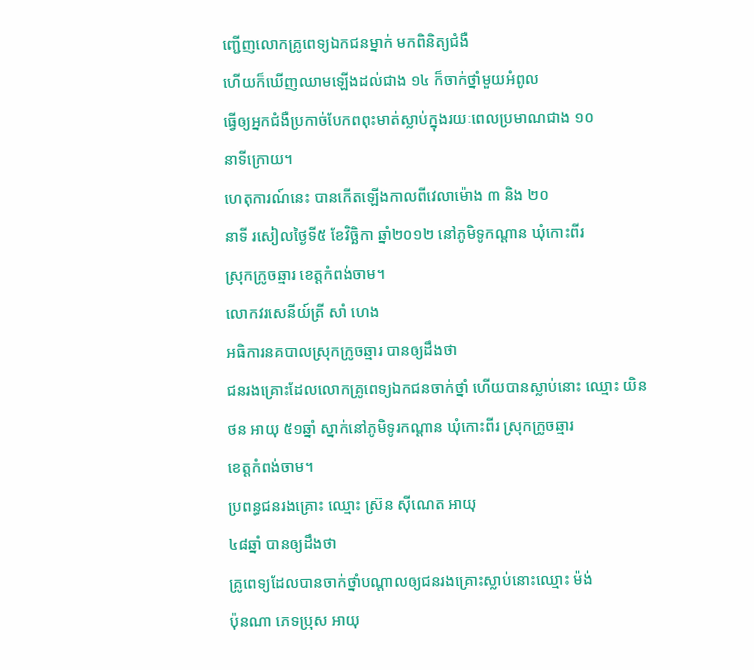ញ្ជើញលោកគ្រូពេទ្យឯកជនម្នាក់ មកពិនិត្យជំងឺ
ហើយក៏ឃើញឈាមឡើងដល់ជាង ១៤ ក៏ចាក់ថ្នាំមួយអំពូល
ធ្វើឲ្យអ្នកជំងឺប្រកាច់បែកពពុះមាត់ស្លាប់ក្នុងរយៈពេលប្រមាណជាង ១០
នាទីក្រោយ។
ហេតុការណ៍នេះ បានកើតឡើងកាលពីវេលាម៉ោង ៣ និង ២០
នាទី រសៀលថ្ងៃទី៥ ខែវិច្ឆិកា ឆ្នាំ២០១២ នៅភូមិទូកណ្តាន ឃុំកោះពីរ
ស្រុកក្រូចឆ្មារ ខេត្តកំពង់ចាម។
លោកវរសេនីយ៍ត្រី សាំ ហេង
អធិការនគបាលស្រុកក្រូចឆ្មារ បានឲ្យដឹងថា
ជនរងគ្រោះដែលលោកគ្រូពេទ្យឯកជនចាក់ថ្នាំ ហើយបានស្លាប់នោះ ឈ្មោះ យិន
ថន អាយុ ៥១ឆ្នាំ ស្នាក់នៅភូមិទូរកណ្ដាន ឃុំកោះពីរ ស្រុកក្រូចឆ្មារ
ខេត្តកំពង់ចាម។
ប្រពន្ធជនរងគ្រោះ ឈ្មោះ ស្រ៊ន ស៊ីណេត អាយុ
៤៨ឆ្នាំ បានឲ្យដឹងថា
គ្រូពេទ្យដែលបានចាក់ថ្នាំបណ្តាលឲ្យជនរងគ្រោះស្លាប់នោះឈ្មោះ ម៉ង់
ប៉ុនណា ភេទប្រុស អាយុ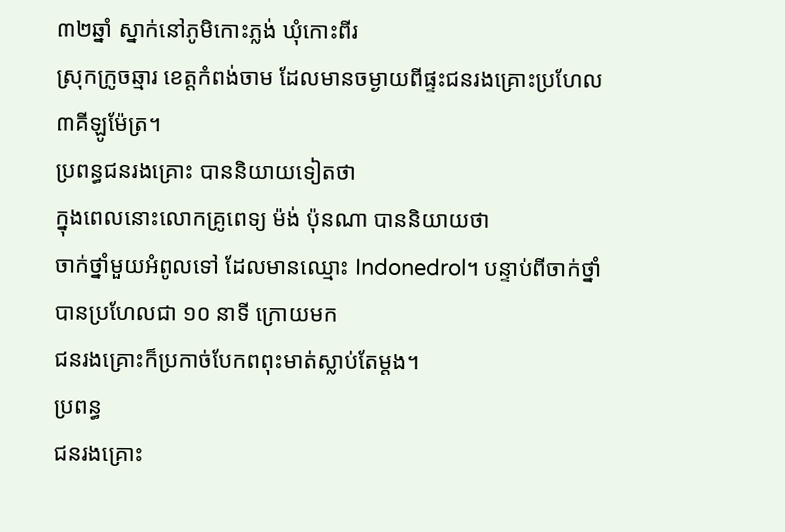៣២ឆ្នាំ ស្នាក់នៅភូមិកោះភ្លង់ ឃុំកោះពីរ
ស្រុកក្រូចឆ្មារ ខេត្តកំពង់ចាម ដែលមានចម្ងាយពីផ្ទះជនរងគ្រោះប្រហែល
៣គីឡូម៉ែត្រ។
ប្រពន្ធជនរងគ្រោះ បាននិយាយទៀតថា
ក្នុងពេលនោះលោកគ្រូពេទ្យ ម៉ង់ ប៉ុនណា បាននិយាយថា
ចាក់ថ្នាំមួយអំពូលទៅ ដែលមានឈ្មោះ Indonedrol។ បន្ទាប់ពីចាក់ថ្នាំ
បានប្រហែលជា ១០ នាទី ក្រោយមក
ជនរងគ្រោះក៏ប្រកាច់បែកពពុះមាត់ស្លាប់តែម្តង។
ប្រពន្ធ
ជនរងគ្រោះ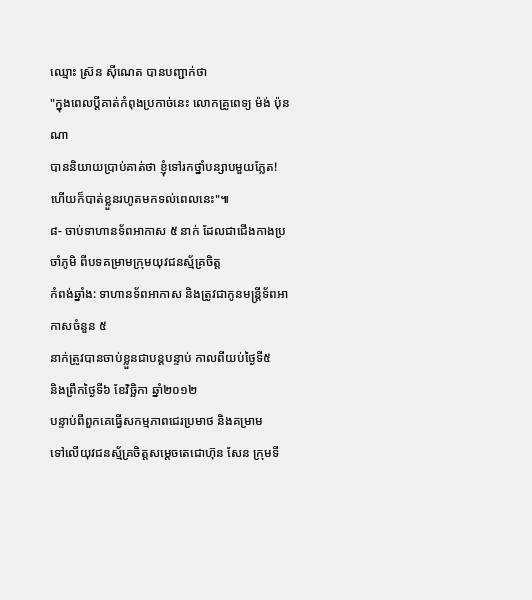ឈ្មោះ ស្រ៊ន ស៊ីណេត បានបញ្ជាក់ថា
"ក្នុងពេលប្តីគាត់កំពុងប្រកាច់នេះ លោកគ្រូពេទ្យ ម៉ង់ ប៉ុនណា
បាននិយាយប្រាប់គាត់ថា ខ្ញុំទៅរកថ្នាំបន្សាបមួយភ្លែត!
ហើយក៏បាត់ខ្លួនរហូតមកទល់ពេលនេះ"៕
៨- ចាប់ទាហានទ័ពអាកាស ៥ នាក់ ដែលជាជើងកាងប្រចាំភូមិ ពីបទគម្រាមក្រុមយុវជនស្ម័គ្រចិត្ដ
កំពង់ឆ្នាំង: ទាហានទ័ពអាកាស និងត្រូវជាកូនមន្ដ្រីទ័ពអាកាសចំនួន ៥
នាក់ត្រូវបានចាប់ខ្លួនជាបន្ដបន្ទាប់ កាលពីយប់ថ្ងៃទី៥
និងព្រឹកថ្ងៃទី៦ ខែវិច្ឆិកា ឆ្នាំ២០១២
បន្ទាប់ពីពួកគេធ្វើសកម្មភាពជេរប្រមាថ និងគម្រាម
ទៅលើយុវជនស្ម័គ្រចិត្ដសម្តេចតេជោហ៊ុន សែន ក្រុមទី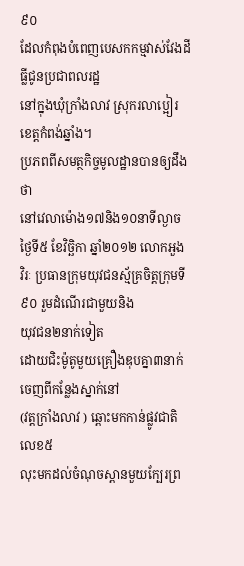៩០
ដែលកំពុងបំពេញបេសកកម្មវាស់វែងដី ធ្លីជូនប្រជាពលរដ្ឋ
នៅក្នុងឃុំក្រាំងលាវ ស្រុករលាប្អៀរ ខេត្ដកំពង់ឆ្នាំង។
ប្រភពពីសមត្ថកិច្ចមូលដ្ឋានបានឲ្យដឹងថា
នៅវេលាម៉ោង១៧និង១០នាទីល្ងាច ថ្ងៃទី៥ ខែវិច្ឆិកា ឆ្នាំ២០១២ លោកអួង
វិរៈ ប្រធានក្រុមយុវជនស្ម័គ្រចិត្ដក្រុមទី៩០ រួមដំណើរជាមួយនិង
យុវជន២នាក់ទៀត
ដោយជិះម៉ូតូមួយគ្រឿងឌុបគ្នា៣នាក់ចេញពីកន្លែងស្នាក់នៅ
(វត្ដក្រាំងលាវ ) ឆ្ពោះមកកាន់ផ្លូវជាតិលេខ៥
លុះមកដល់ចំណុចស្ពានមួយក្បែរព្រ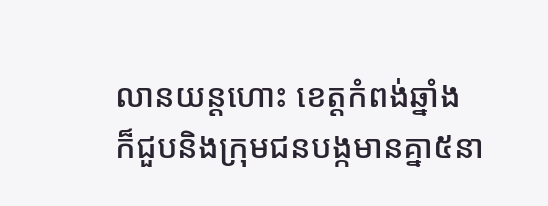លានយន្ដហោះ ខេត្ដកំពង់ឆ្នាំង
ក៏ជួបនិងក្រុមជនបង្កមានគ្នា៥នា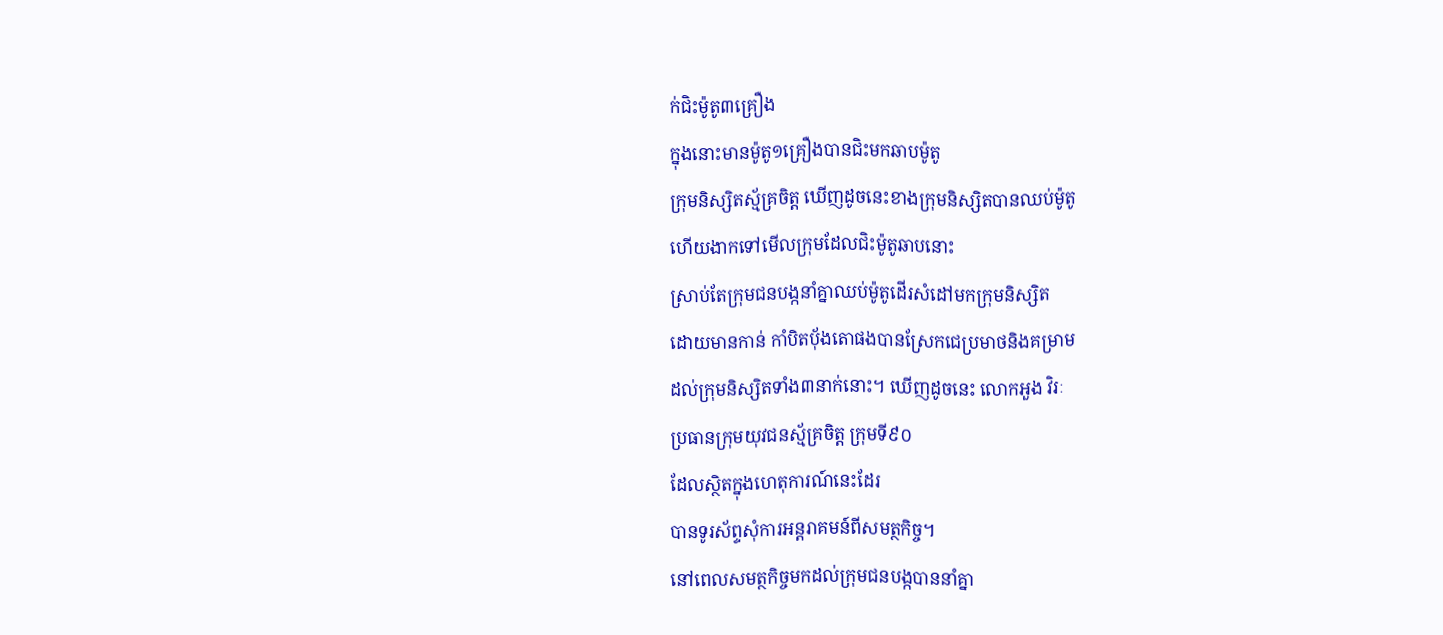ក់ជិះម៉ូតូ៣គ្រឿង
ក្នុងនោះមានម៉ូតូ១គ្រឿងបានជិះមកឆាបម៉ូតូ
ក្រុមនិស្សិតស្ម័គ្រចិត្ដ ឃើញដូចនេះខាងក្រុមនិស្សិតបានឈប់ម៉ូតូ
ហើយងាកទៅមើលក្រុមដែលជិះម៉ូតូឆាបនោះ
ស្រាប់តែក្រុមជនបង្កនាំគ្នាឈប់ម៉ូតូដើរសំដៅមកក្រុមនិស្សិត
ដោយមានកាន់ កាំបិតប៉័ងតោផងបានស្រែកជេប្រមាថនិងគម្រាម
ដល់ក្រុមនិស្សិតទាំង៣នាក់នោះ។ ឃើញដូចនេះ លោកអួង វិរៈ
ប្រធានក្រុមយុវជនស្ម័គ្រចិត្ដ ក្រុមទី៩០
ដែលស្ថិតក្នុងហេតុការណ៍នេះដែរ
បានទូរស័ព្ទសុំការអន្ដរាគមន៍ពីសមត្ថកិច្ច។
នៅពេលសមត្ថកិច្ចមកដល់ក្រុមជនបង្កបាននាំគ្នា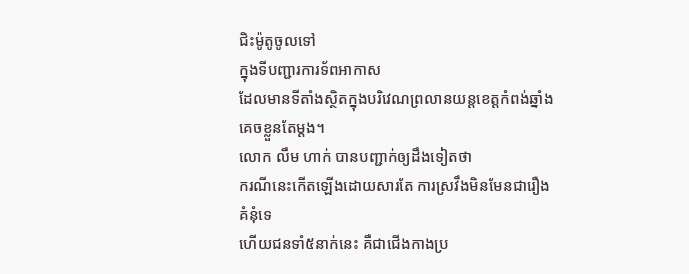ជិះម៉ូតូចូលទៅ
ក្នុងទីបញ្ជារការទ័ពអាកាស
ដែលមានទីតាំងស្ថិតក្នុងបរិវេណព្រលានយន្ដខេត្ដកំពង់ឆ្នាំង
គេចខ្លួនតែម្ដង។
លោក លឹម ហាក់ បានបញ្ជាក់ឲ្យដឹងទៀតថា
ករណីនេះកើតឡើងដោយសារតែ ការស្រវឹងមិនមែនជារឿងគំនុំទេ
ហើយជនទាំ៥នាក់នេះ គឺជាជើងកាងប្រ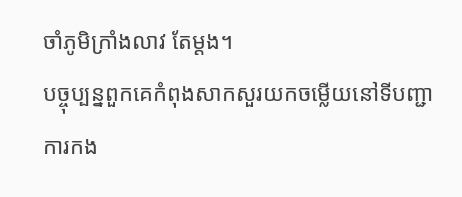ចាំភូមិក្រាំងលាវ តែម្ដង។
បច្ចុប្បន្នពួកគេកំពុងសាកសួរយកចម្លើយនៅទីបញ្ជាការកង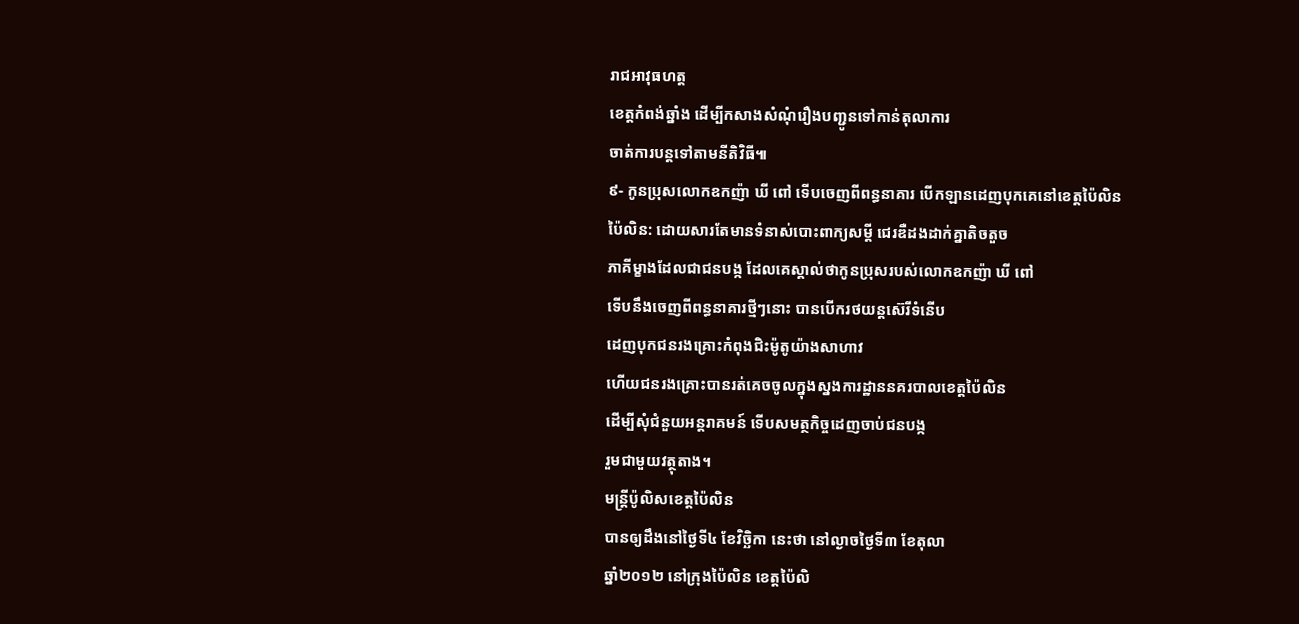រាជអាវុធហត្ដ
ខេត្ដកំពង់ឆ្នាំង ដើម្បីកសាងសំណុំរឿងបញ្ជូនទៅកាន់តុលាការ
ចាត់ការបន្ដទៅតាមនីតិវិធី៕
៩- កូនប្រុសលោកឧកញ៉ា ឃី ពៅ ទើបចេញពីពន្ធនាគារ បើកឡានដេញបុកគេនៅខេត្តប៉ៃលិន
ប៉ៃលិន: ដោយសារតែមានទំនាស់បោះពាក្យសម្តី ជេរឌឺដងដាក់គ្នាតិចតួច
ភាគីម្ខាងដែលជាជនបង្ក ដែលគេស្គាល់ថាកូនប្រុសរបស់លោកឧកញ៉ា ឃី ពៅ
ទើបនឹងចេញពីពន្ធនាគារថ្មីៗនោះ បានបើករថយន្តស៊េរីទំនើប
ដេញបុកជនរងគ្រោះកំពុងជិះម៉ូតូយ៉ាងសាហាវ
ហើយជនរងគ្រោះបានរត់គេចចូលក្នុងស្នងការដ្ឋាននគរបាលខេត្តប៉ៃលិន
ដើម្បីសុំជំនួយអន្តរាគមន៍ ទើបសមត្ថកិច្ចដេញចាប់ជនបង្ក
រួមជាមួយវត្ថុតាង។
មន្ត្រីប៉ូលិសខេត្តប៉ៃលិន
បានឲ្យដឹងនៅថ្ងៃទី៤ ខែវិច្ឆិកា នេះថា នៅល្ងាចថ្ងៃទី៣ ខែតុលា
ឆ្នាំ២០១២ នៅក្រុងប៉ៃលិន ខេត្តប៉ៃលិ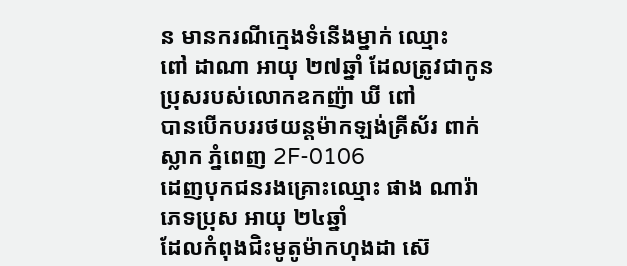ន មានករណីក្មេងទំនើងម្នាក់ ឈ្មោះ
ពៅ ដាណា អាយុ ២៧ឆ្នាំ ដែលត្រូវជាកូនប្រុសរបស់លោកឧកញ៉ា ឃី ពៅ
បានបើកបររថយន្តម៉ាកឡង់គ្រីស័រ ពាក់ស្លាក ភ្នំពេញ 2F-0106
ដេញបុកជនរងគ្រោះឈ្មោះ ផាង ណារ៉ា ភេទប្រុស អាយុ ២៤ឆ្នាំ
ដែលកំពុងជិះមូតូម៉ាកហុងដា ស៊េ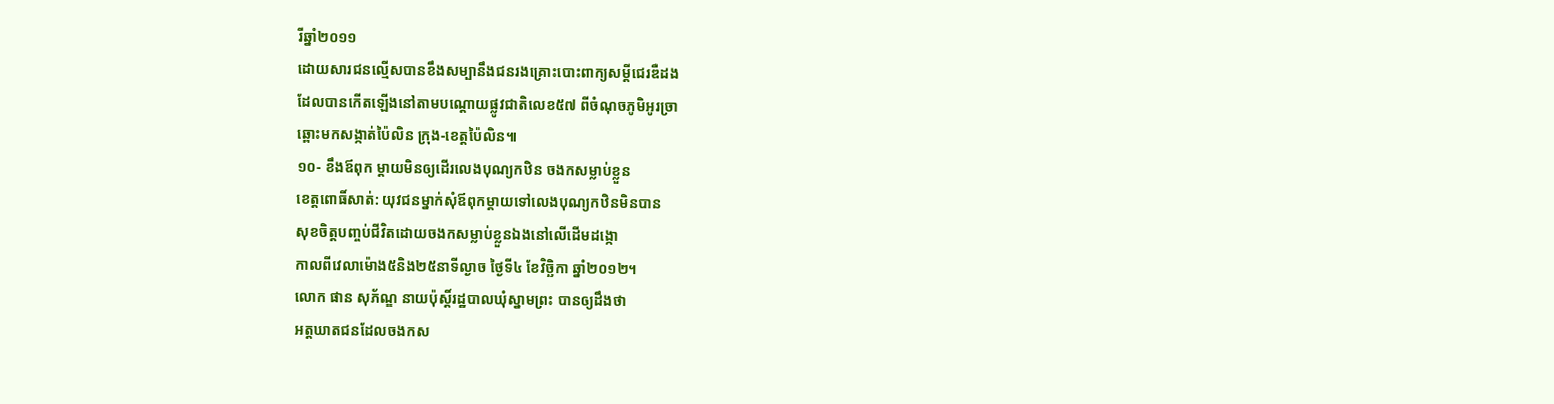រីឆ្នាំ២០១១
ដោយសារជនល្មើសបានខឹងសម្បានឹងជនរងគ្រោះបោះពាក្យសម្តីជេរឌឺដង
ដែលបានកើតឡើងនៅតាមបណ្តោយផ្លូវជាតិលេខ៥៧ ពីចំណុចភូមិអូរច្រា
ឆ្ពោះមកសង្កាត់ប៉ៃលិន ក្រុង-ខេត្តប៉ៃលិន៕
១០- ខឹងឪពុក ម្ដាយមិនឲ្យដើរលេងបុណ្យកឋិន ចងកសម្លាប់ខ្លួន
ខេត្តពោធិ៍សាត់: យុវជនម្នាក់សុំឪពុកម្ដាយទៅលេងបុណ្យកឋិនមិនបាន
សុខចិត្តបញ្ចប់ជីវិតដោយចងកសម្លាប់ខ្លួនឯងនៅលើដើមដង្កោ
កាលពីវេលាម៉ោង៥និង២៥នាទីល្ងាច ថ្ងៃទី៤ ខែវិច្ឆិកា ឆ្នាំ២០១២។
លោក ផាន សុភ័ណ្ឌ នាយប៉ុស្ដិ៍រដ្ឋបាលឃុំស្នាមព្រះ បានឲ្យដឹងថា
អត្តឃាតជនដែលចងកស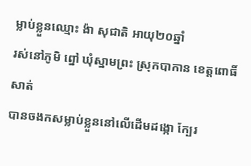ម្លាប់ខ្លួនឈ្មោះ ង៉ា សុជាតិ អាយុ២០ឆ្នាំ
រស់នៅភូមិ ព្នៅ ឃុំស្នាមព្រះ ស្រុកបាកាន ខេត្តពោធិ៍សាត់
បានចងកសម្លាប់ខ្លួននៅលើដើមដង្កោ ក្បែរ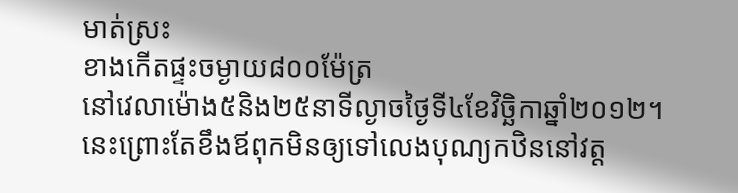មាត់ស្រះ
ខាងកើតផ្ទះចម្ងាយ៨០០ម៉ែត្រ
នៅវេលាម៉ោង៥និង២៥នាទីល្ងាចថ្ងៃទី៤ខែវិច្ឆិកាឆ្នាំ២០១២។
នេះព្រោះតែខឹងឪពុកមិនឲ្យទៅលេងបុណ្យកឋិននៅវត្ត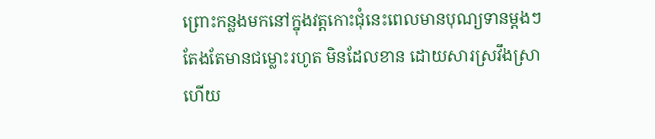ព្រោះកន្លងមកនៅក្នុងវត្តកោះជុំនេះពេលមានបុណ្យទានម្ដងៗ
តែងតែមានជម្លោះរហូត មិនដែលខាន ដោយសារស្រវឹងស្រា
ហើយ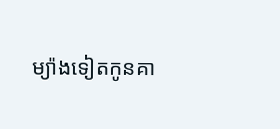ម្យ៉ាងទៀតកូនគា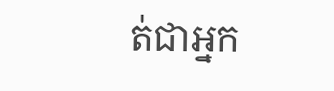ត់ជាអ្នក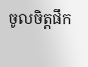ចូលចិត្តផឹក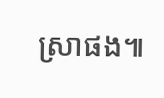ស្រាផង៕